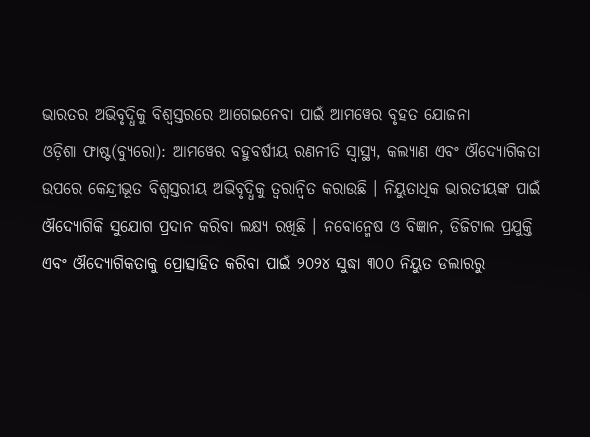ଭାରତର ଅଭିବୃଦ୍ଧିକୁ ବିଶ୍ୱସ୍ତରରେ ଆଗେଇନେବା ପାଇଁ ଆମୱେର ବୃହତ ଯୋଜନା
ଓଡ଼ିଶା ଫାଷ୍ଟ(ବ୍ୟୁରୋ): ଆମୱେର ବହୁବର୍ଷୀୟ ରଣନୀତି ସ୍ୱାସ୍ଥ୍ୟ, କଲ୍ୟାଣ ଏବଂ ଔଦ୍ୟୋଗିକତା ଉପରେ କେନ୍ଦ୍ରୀଭୂତ ବିଶ୍ୱସ୍ତରୀୟ ଅଭିବୃଦ୍ଧିକୁ ତ୍ୱରାନ୍ୱିତ କରାଉଛି । ନିୟୁତାଧିକ ଭାରତୀୟଙ୍କ ପାଇଁ ଔଦ୍ୟୋଗିକି ସୁଯୋଗ ପ୍ରଦାନ କରିବା ଲକ୍ଷ୍ୟ ରଖିଛି । ନବୋନ୍ମେଷ ଓ ବିଜ୍ଞାନ, ଡିଜିଟାଲ ପ୍ରଯୁକ୍ତି ଏବଂ ଔଦ୍ୟୋଗିକତାକୁ ପ୍ରୋତ୍ସାହିତ କରିବା ପାଇଁ ୨୦୨୪ ସୁଦ୍ଧା ୩୦୦ ନିୟୁତ ଡଲାରରୁ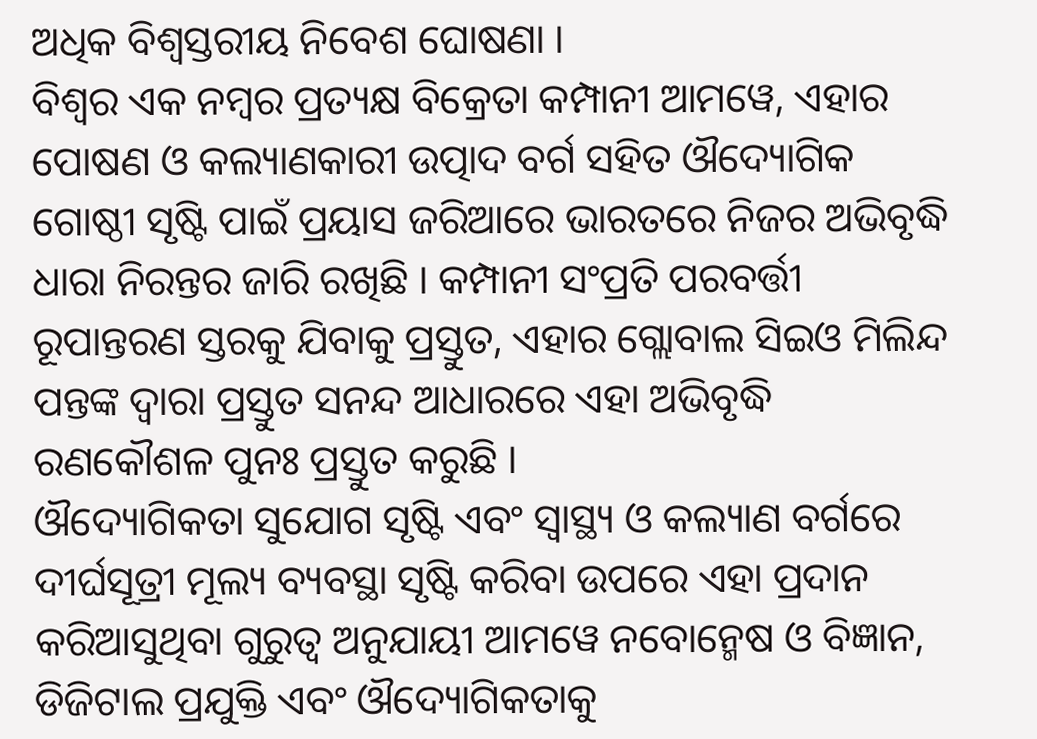ଅଧିକ ବିଶ୍ୱସ୍ତରୀୟ ନିବେଶ ଘୋଷଣା ।
ବିଶ୍ୱର ଏକ ନମ୍ବର ପ୍ରତ୍ୟକ୍ଷ ବିକ୍ରେତା କମ୍ପାନୀ ଆମୱେ, ଏହାର ପୋଷଣ ଓ କଲ୍ୟାଣକାରୀ ଉତ୍ପାଦ ବର୍ଗ ସହିତ ଔଦ୍ୟୋଗିକ ଗୋଷ୍ଠୀ ସୃଷ୍ଟି ପାଇଁ ପ୍ରୟାସ ଜରିଆରେ ଭାରତରେ ନିଜର ଅଭିବୃଦ୍ଧି ଧାରା ନିରନ୍ତର ଜାରି ରଖିଛି । କମ୍ପାନୀ ସଂପ୍ରତି ପରବର୍ତ୍ତୀ ରୂପାନ୍ତରଣ ସ୍ତରକୁ ଯିବାକୁ ପ୍ରସ୍ତୁତ, ଏହାର ଗ୍ଲୋବାଲ ସିଇଓ ମିଲିନ୍ଦ ପନ୍ତଙ୍କ ଦ୍ୱାରା ପ୍ରସ୍ତୁତ ସନନ୍ଦ ଆଧାରରେ ଏହା ଅଭିବୃଦ୍ଧି ରଣକୌଶଳ ପୁନଃ ପ୍ରସ୍ତୁତ କରୁଛି ।
ଔଦ୍ୟୋଗିକତା ସୁଯୋଗ ସୃଷ୍ଟି ଏବଂ ସ୍ୱାସ୍ଥ୍ୟ ଓ କଲ୍ୟାଣ ବର୍ଗରେ ଦୀର୍ଘସୂତ୍ରୀ ମୂଲ୍ୟ ବ୍ୟବସ୍ଥା ସୃଷ୍ଟି କରିବା ଉପରେ ଏହା ପ୍ରଦାନ କରିଆସୁଥିବା ଗୁରୁତ୍ୱ ଅନୁଯାୟୀ ଆମୱେ ନବୋନ୍ମେଷ ଓ ବିଜ୍ଞାନ, ଡିଜିଟାଲ ପ୍ରଯୁକ୍ତି ଏବଂ ଔଦ୍ୟୋଗିକତାକୁ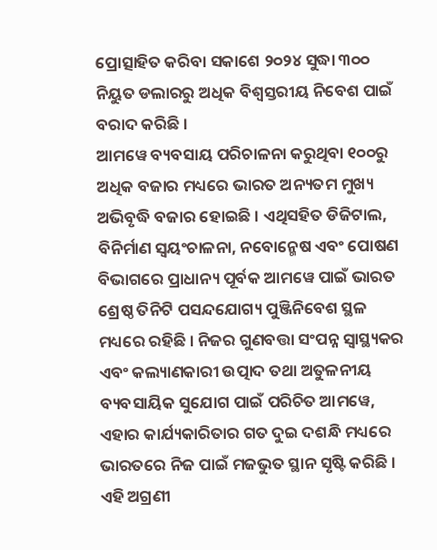ପ୍ରୋତ୍ସାହିତ କରିବା ସକାଶେ ୨୦୨୪ ସୁଦ୍ଧା ୩୦୦ ନିୟୁତ ଡଲାରରୁ ଅଧିକ ବିଶ୍ୱସ୍ତରୀୟ ନିବେଶ ପାଇଁ ବରାଦ କରିଛି ।
ଆମୱେ ବ୍ୟବସାୟ ପରିଚାଳନା କରୁଥିବା ୧୦୦ରୁ ଅଧିକ ବଜାର ମଧ୍ୟରେ ଭାରତ ଅନ୍ୟତମ ମୁଖ୍ୟ ଅଭିବୃଦ୍ଧି ବଜାର ହୋଇଛି । ଏଥିସହିତ ଡିଜିଟାଲ, ବିନିର୍ମାଣ ସ୍ୱୟଂଚାଳନା, ନବୋନ୍ମେଷ ଏବଂ ପୋଷଣ ବିଭାଗରେ ପ୍ରାଧାନ୍ୟ ପୂର୍ବକ ଆମୱେ ପାଇଁ ଭାରତ ଶ୍ରେଷ୍ଠ ତିନିଟି ପସନ୍ଦଯୋଗ୍ୟ ପୁଞ୍ଜିନିବେଶ ସ୍ଥଳ ମଧ୍ୟରେ ରହିଛି । ନିଜର ଗୁଣବତ୍ତା ସଂପନ୍ନ ସ୍ୱାସ୍ଥ୍ୟକର ଏବଂ କଲ୍ୟାଣକାରୀ ଉତ୍ପାଦ ତଥା ଅତୁଳନୀୟ ବ୍ୟବସାୟିକ ସୁଯୋଗ ପାଇଁ ପରିଚିତ ଆମୱେ, ଏହାର କାର୍ଯ୍ୟକାରିତାର ଗତ ଦୁଇ ଦଶନ୍ଧି ମଧ୍ୟରେ ଭାରତରେ ନିଜ ପାଇଁ ମଜଭୁତ ସ୍ଥାନ ସୃଷ୍ଟି କରିଛି । ଏହି ଅଗ୍ରଣୀ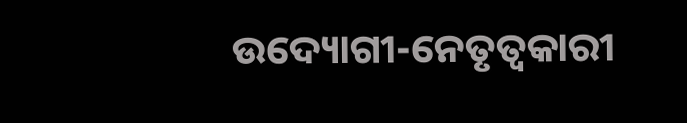ଉଦ୍ୟୋଗୀ-ନେତୃତ୍ୱକାରୀ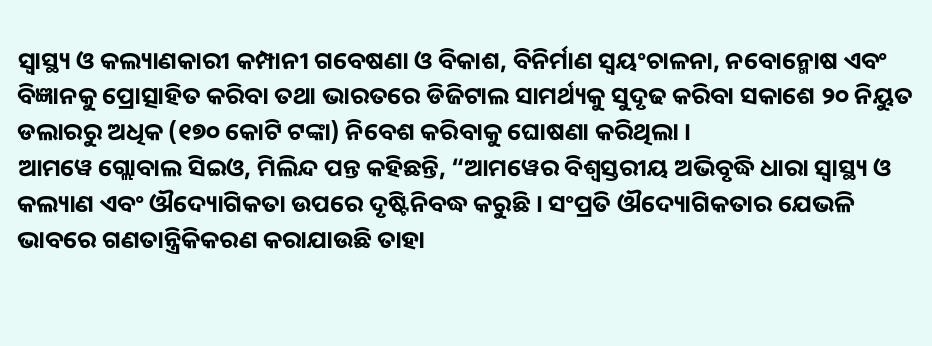ସ୍ୱାସ୍ଥ୍ୟ ଓ କଲ୍ୟାଣକାରୀ କମ୍ପାନୀ ଗବେଷଣା ଓ ବିକାଶ, ବିନିର୍ମାଣ ସ୍ୱୟଂଚାଳନା, ନବୋନ୍ମୋଷ ଏବଂ ବିଜ୍ଞାନକୁ ପ୍ରୋତ୍ସାହିତ କରିବା ତଥା ଭାରତରେ ଡିଜିଟାଲ ସାମର୍ଥ୍ୟକୁ ସୁଦୃଢ କରିବା ସକାଶେ ୨୦ ନିୟୁତ ଡଲାରରୁ ଅଧିକ (୧୭୦ କୋଟି ଟଙ୍କା) ନିବେଶ କରିବାକୁ ଘୋଷଣା କରିଥିଲା ।
ଆମୱେ ଗ୍ଲୋବାଲ ସିଇଓ, ମିଲିନ୍ଦ ପନ୍ତ କହିଛନ୍ତି, “ଆମୱେର ବିଶ୍ୱସ୍ତରୀୟ ଅଭିବୃଦ୍ଧି ଧାରା ସ୍ୱାସ୍ଥ୍ୟ ଓ କଲ୍ୟାଣ ଏବଂ ଔଦ୍ୟୋଗିକତା ଉପରେ ଦୃଷ୍ଟିନିବଦ୍ଧ କରୁଛି । ସଂପ୍ରତି ଔଦ୍ୟୋଗିକତାର ଯେଭଳି ଭାବରେ ଗଣତାନ୍ତ୍ରିକିକରଣ କରାଯାଉଛି ତାହା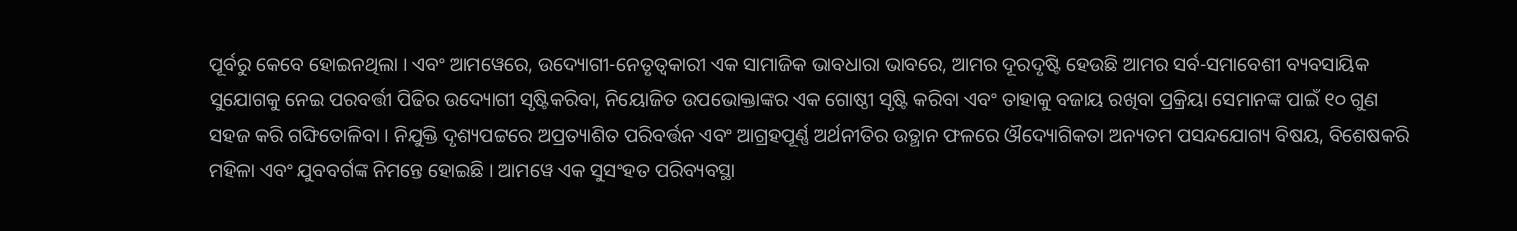ପୂର୍ବରୁ କେବେ ହୋଇନଥିଲା । ଏବଂ ଆମୱେରେ, ଉଦ୍ୟୋଗୀ-ନେତୃତ୍ୱକାରୀ ଏକ ସାମାଜିକ ଭାବଧାରା ଭାବରେ, ଆମର ଦୂରଦୃଷ୍ଟି ହେଉଛି ଆମର ସର୍ବ-ସମାବେଶୀ ବ୍ୟବସାୟିକ ସୁଯୋଗକୁ ନେଇ ପରବର୍ତ୍ତୀ ପିଢିର ଉଦ୍ୟୋଗୀ ସୃଷ୍ଟିକରିବା, ନିୟୋଜିତ ଉପଭୋକ୍ତାଙ୍କର ଏକ ଗୋଷ୍ଠୀ ସୃଷ୍ଟି କରିବା ଏବଂ ତାହାକୁ ବଜାୟ ରଖିବା ପ୍ରକ୍ରିୟା ସେମାନଙ୍କ ପାଇଁ ୧୦ ଗୁଣ ସହଜ କରି ଗଙ୍ଘିତୋଳିବା । ନିଯୁକ୍ତି ଦୃଶ୍ୟପଟ୍ଟରେ ଅପ୍ରତ୍ୟାଶିତ ପରିବର୍ତ୍ତନ ଏବଂ ଆଗ୍ରହପୂର୍ଣ୍ଣ ଅର୍ଥନୀତିର ଉତ୍ଥାନ ଫଳରେ ଔଦ୍ୟୋଗିକତା ଅନ୍ୟତମ ପସନ୍ଦଯୋଗ୍ୟ ବିଷୟ, ବିଶେଷକରି ମହିଳା ଏବଂ ଯୁବବର୍ଗଙ୍କ ନିମନ୍ତେ ହୋଇଛି । ଆମୱେ ଏକ ସୁସଂହତ ପରିବ୍ୟବସ୍ଥା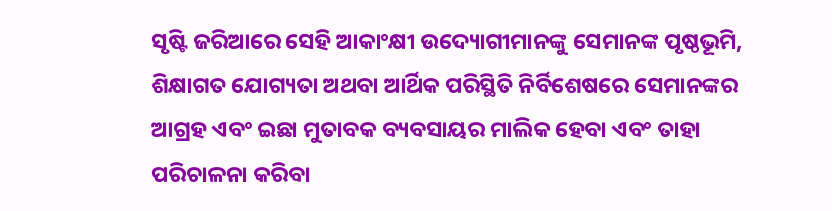ସୃଷ୍ଟି ଜରିଆରେ ସେହି ଆକାଂକ୍ଷୀ ଉଦ୍ୟୋଗୀମାନଙ୍କୁ ସେମାନଙ୍କ ପୃଷ୍ଠଭୂମି, ଶିକ୍ଷାଗତ ଯୋଗ୍ୟତା ଅଥବା ଆର୍ଥିକ ପରିସ୍ଥିତି ନିର୍ବିଶେଷରେ ସେମାନଙ୍କର ଆଗ୍ରହ ଏବଂ ଇଛା ମୁତାବକ ବ୍ୟବସାୟର ମାଲିକ ହେବା ଏବଂ ତାହା ପରିଚାଳନା କରିବା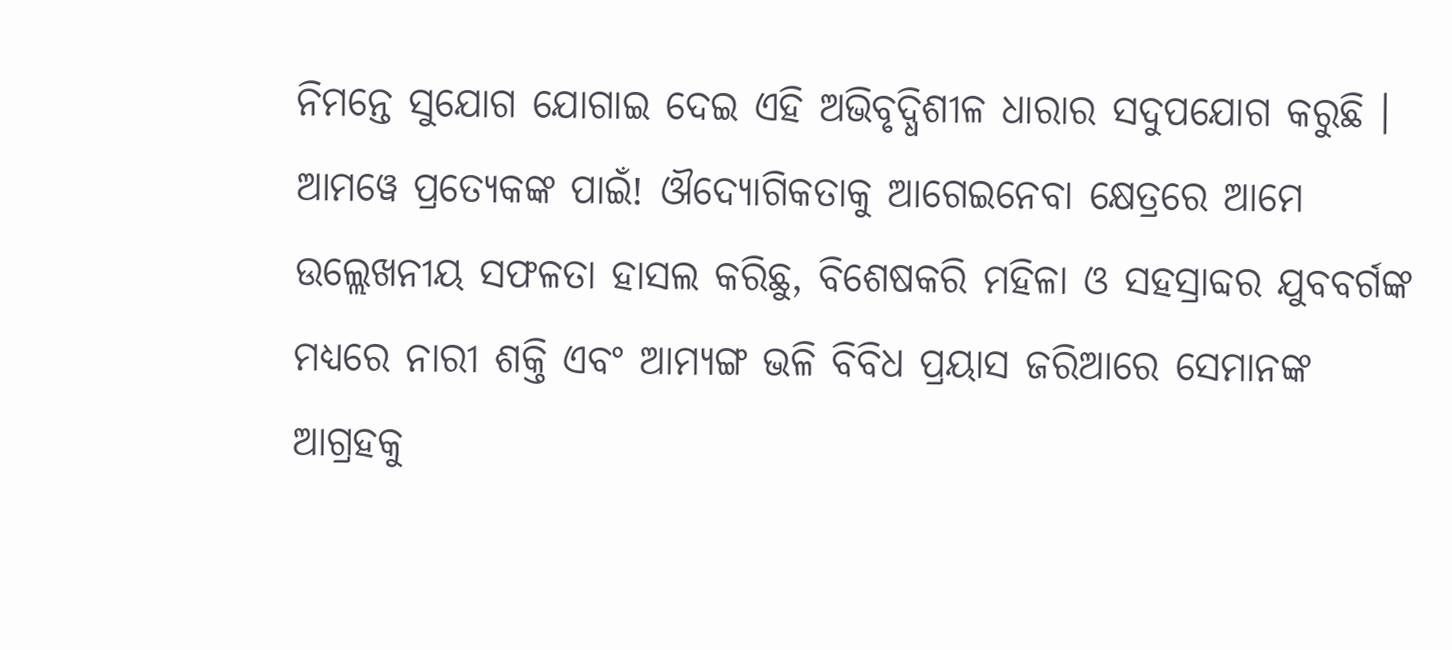ନିମନ୍ତେ ସୁଯୋଗ ଯୋଗାଇ ଦେଇ ଏହି ଅଭିବୃଦ୍ଧିଶୀଳ ଧାରାର ସଦୁପଯୋଗ କରୁଛି । ଆମୱେ ପ୍ରତ୍ୟେକଙ୍କ ପାଇଁ! ଔଦ୍ୟୋଗିକତାକୁ ଆଗେଇନେବା କ୍ଷେତ୍ରରେ ଆମେ ଉଲ୍ଲେଖନୀୟ ସଫଳତା ହାସଲ କରିଛୁ, ବିଶେଷକରି ମହିଳା ଓ ସହସ୍ରାବ୍ଦର ଯୁବବର୍ଗଙ୍କ ମଧ୍ୟରେ ନାରୀ ଶକ୍ତି ଏବଂ ଆମ୍ୟଙ୍ଗ ଭଳି ବିବିଧ ପ୍ରୟାସ ଜରିଆରେ ସେମାନଙ୍କ ଆଗ୍ରହକୁ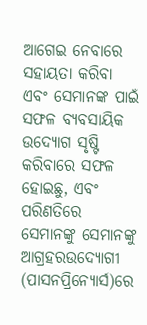ଆଗେଇ ନେବାରେ ସହାୟତା କରିବା ଏବଂ ସେମାନଙ୍କ ପାଇଁ ସଫଳ ବ୍ୟବସାୟିକ ଉଦ୍ୟୋଗ ସୃଷ୍ଟି କରିବାରେ ସଫଳ ହୋଇଛୁ, ଏବଂ ପରିଣତିରେ ସେମାନଙ୍କୁ ସେମାନଙ୍କୁ ଆଗ୍ରହରଉଦ୍ୟୋଗୀ (ପାସନପ୍ରିନ୍ୟୋର୍ସ)ରେ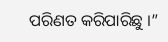ପରିଣତ କରିପାରିଛୁ ।”